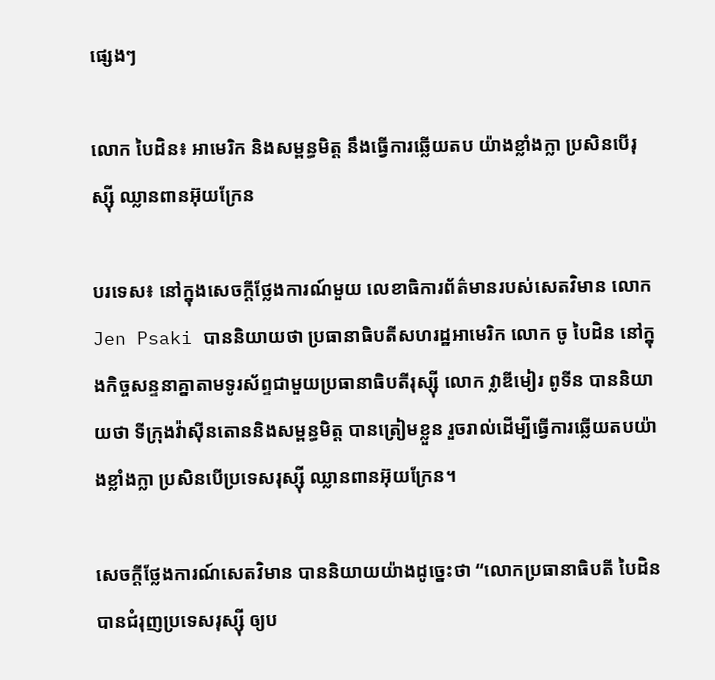ផ្សេងៗ

លោក បៃដិន៖ អាមេរិក និងសម្ពន្ធមិត្ត នឹងធ្វើការឆ្លើយតប យ៉ាងខ្លាំងក្លា ប្រសិនបើរុស្ស៊ី ឈ្លានពានអ៊ុយក្រែន

បរទេស៖ នៅក្នុងសេចក្តីថ្លែងការណ៍មួយ លេខាធិការព័ត៌មានរបស់សេតវិមាន លោក Jen Psaki បាននិយាយថា ប្រធានាធិបតីសហរដ្ឋអាមេរិក លោក ចូ បៃដិន នៅក្នុងកិច្ចសន្ទនាគ្នាតាមទូរស័ព្ទជាមួយប្រធានាធិបតីរុស្ស៊ី លោក វ្លាឌីមៀរ ពូទីន បាននិយាយថា ទីក្រុងវ៉ាស៊ីនតោននិងសម្ពន្ធមិត្ត បានត្រៀមខ្លួន រួចរាល់ដើម្បីធ្វើការឆ្លើយតបយ៉ាងខ្លាំងក្លា ប្រសិនបើប្រទេសរុស្ស៊ី ឈ្លានពានអ៊ុយក្រែន។

សេចក្តីថ្លែងការណ៍សេតវិមាន បាននិយាយយ៉ាងដូច្នេះថា “លោកប្រធានាធិបតី បៃដិន បានជំរុញប្រទេសរុស្ស៊ី ឲ្យប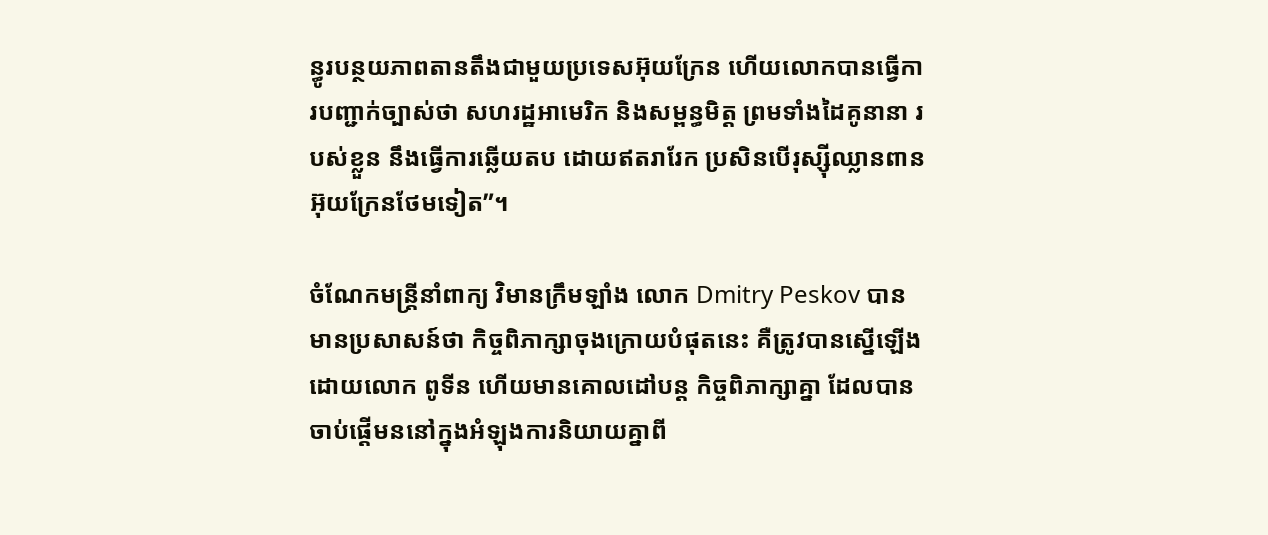ន្ធូរបន្ថយភាពតានតឹងជាមួយប្រទេសអ៊ុយក្រែន ហើយលោកបានធ្វើការបញ្ជាក់ច្បាស់ថា សហរដ្ឋអាមេរិក និងសម្ពន្ធមិត្ត ព្រមទាំងដៃគូនានា របស់ខ្លួន នឹងធ្វើការឆ្លើយតប ដោយឥតរារែក ប្រសិនបើរុស្ស៊ីឈ្លានពានអ៊ុយក្រែនថែមទៀត”។

ចំណែកមន្ត្រីនាំពាក្យ វិមានក្រឹមឡាំង លោក Dmitry Peskov បានមានប្រសាសន៍ថា កិច្ចពិភាក្សាចុងក្រោយបំផុតនេះ គឺត្រូវបានស្នើឡើងដោយលោក ពូទីន ហើយមានគោលដៅបន្ត កិច្ចពិភាក្សាគ្នា ដែលបានចាប់ផ្តើមននៅក្នុងអំឡុងការនិយាយគ្នាពី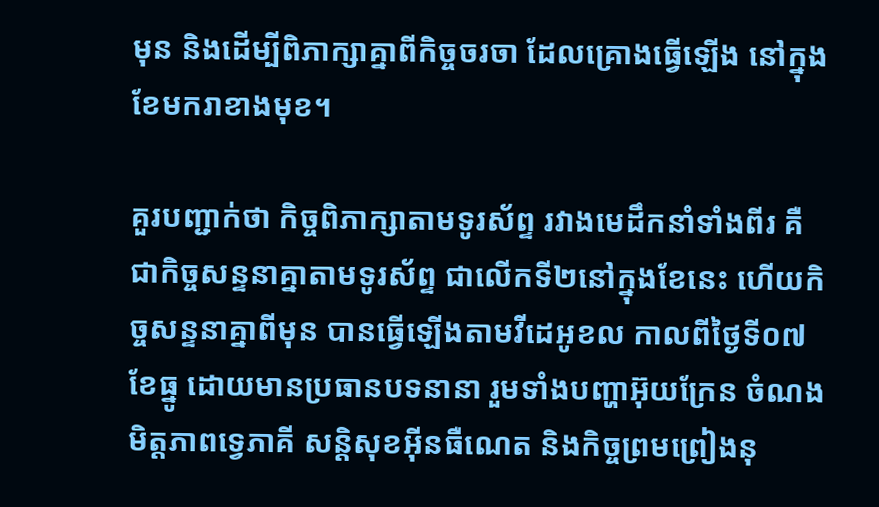មុន និងដើម្បីពិភាក្សាគ្នាពីកិច្ចចរចា ដែលគ្រោងធ្វើឡើង នៅក្នុងខែមករាខាងមុខ។

គួរបញ្ជាក់ថា កិច្ចពិភាក្សាតាមទូរស័ព្ទ រវាងមេដឹកនាំទាំងពីរ គឺជាកិច្ចសន្ទនាគ្នាតាមទូរស័ព្ទ ជាលើកទី២នៅក្នុងខែនេះ ហើយកិច្ចសន្ទនាគ្នាពីមុន បានធ្វើឡើងតាមវីដេអូខល កាលពីថ្ងៃទី០៧ ខែធ្នូ ដោយមានប្រធានបទនានា រួមទាំងបញ្ហាអ៊ុយក្រែន ចំណងមិត្តភាពទ្វេភាគី សន្តិសុខអ៊ីនធឺណេត និងកិច្ចព្រមព្រៀងនុ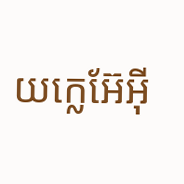យក្លេអ៊ែអ៊ី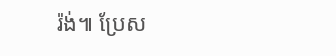រ៉ង់៕ ប្រែស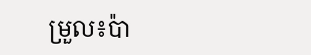ម្រួល៖ប៉ា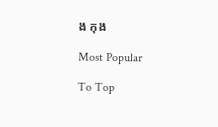ង កុង

Most Popular

To Top